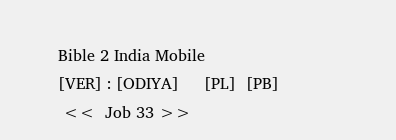Bible 2 India Mobile
[VER] : [ODIYA]     [PL]  [PB]
 <<  Job 33 >>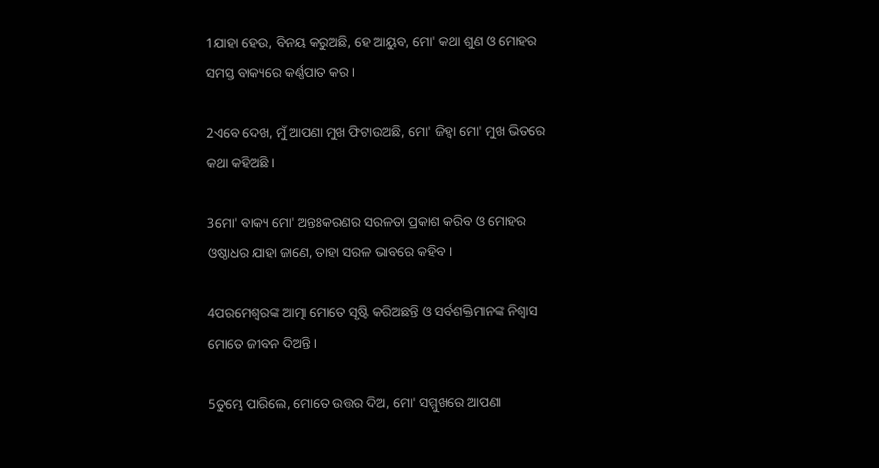1ଯାହା ହେଉ, ବିନୟ କରୁଅଛି, ହେ ଆୟୁବ, ମୋ' କଥା ଶୁଣ ଓ ମୋହର ସମସ୍ତ ବାକ୍ୟରେ କର୍ଣ୍ଣପାତ କର ।

2ଏବେ ଦେଖ, ମୁଁ ଆପଣା ମୁଖ ଫିଟାଉଅଛି, ମୋ' ଜିହ୍ୱା ମୋ' ମୁଖ ଭିତରେ କଥା କହିଅଛି ।

3ମୋ' ବାକ୍ୟ ମୋ' ଅନ୍ତଃକରଣର ସରଳତା ପ୍ରକାଶ କରିବ ଓ ମୋହର ଓଷ୍ଠାଧର ଯାହା ଜାଣେ, ତାହା ସରଳ ଭାବରେ କହିବ ।

4ପରମେଶ୍ୱରଙ୍କ ଆତ୍ମା ମୋତେ ସୃଷ୍ଟି କରିଅଛନ୍ତି ଓ ସର୍ବଶକ୍ତିମାନଙ୍କ ନିଶ୍ୱାସ ମୋତେ ଜୀବନ ଦିଅନ୍ତି ।

5ତୁମ୍ଭେ ପାରିଲେ, ମୋତେ ଉତ୍ତର ଦିଅ, ମୋ' ସମ୍ମୁଖରେ ଆପଣା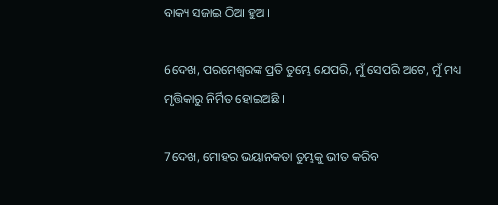ବାକ୍ୟ ସଜାଇ ଠିଆ ହୁଅ ।

6ଦେଖ, ପରମେଶ୍ୱରଙ୍କ ପ୍ରତି ତୁମ୍ଭେ ଯେପରି, ମୁଁ ସେପରି ଅଟେ, ମୁଁ ମଧ୍ୟ ମୃତ୍ତିକାରୁ ନିର୍ମିତ ହୋଇଅଛି ।

7ଦେଖ, ମୋହର ଭୟାନକତା ତୁମ୍ଭକୁ ଭୀତ କରିବ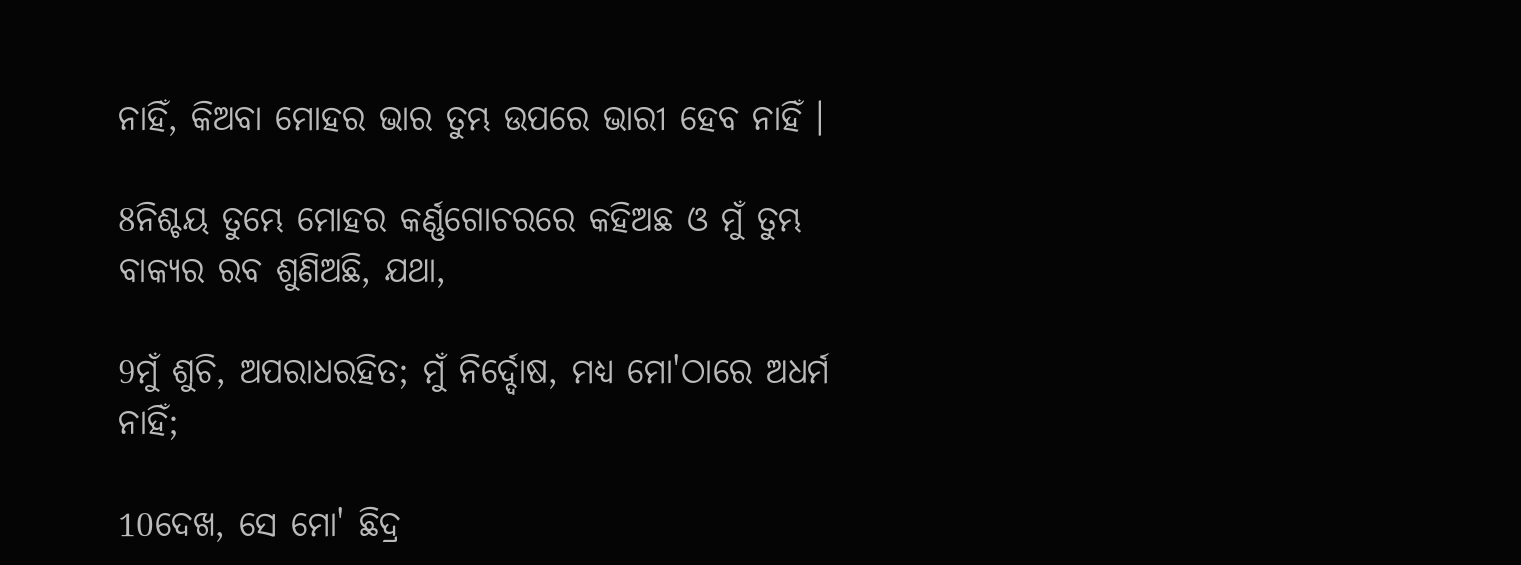ନାହିଁ, କିଅବା ମୋହର ଭାର ତୁମ୍ଭ ଉପରେ ଭାରୀ ହେବ ନାହିଁ ।

8ନିଶ୍ଚୟ ତୁମ୍ଭେ ମୋହର କର୍ଣ୍ଣଗୋଚରରେ କହିଅଛ ଓ ମୁଁ ତୁମ୍ଭ ବାକ୍ୟର ରବ ଶୁଣିଅଛି, ଯଥା,

9ମୁଁ ଶୁଚି, ଅପରାଧରହିତ; ମୁଁ ନିର୍ଦ୍ଦୋଷ, ମଧ୍ୟ ମୋ'ଠାରେ ଅଧର୍ମ ନାହିଁ;

10ଦେଖ, ସେ ମୋ' ଛିଦ୍ର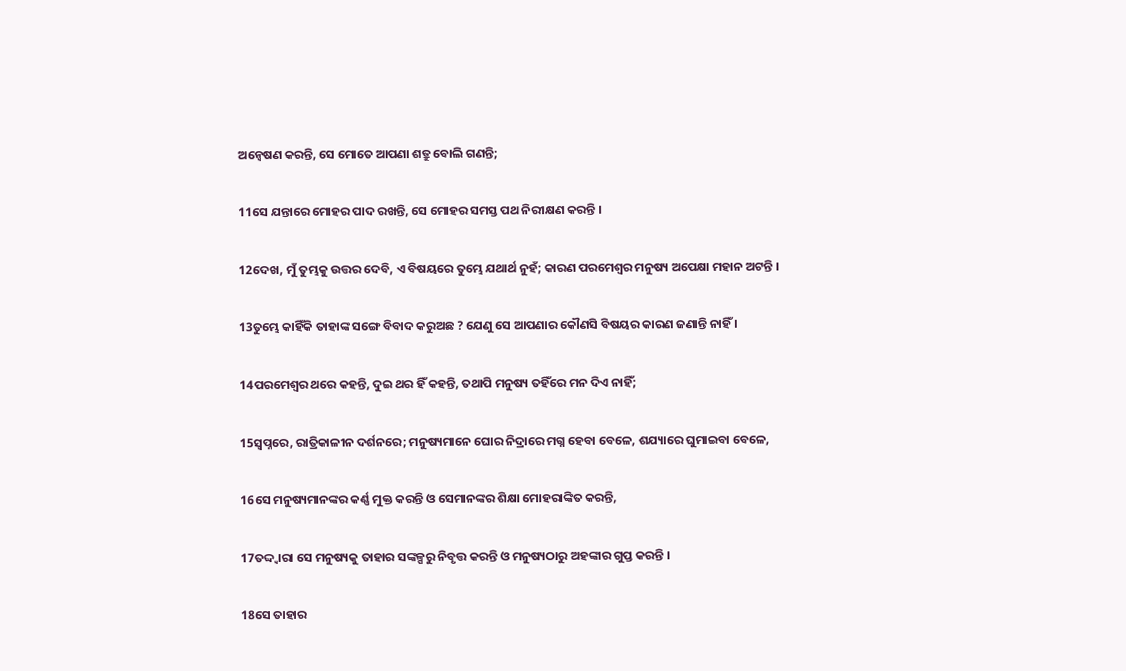ଅନ୍ଵେଷଣ କରନ୍ତି, ସେ ମୋତେ ଆପଣା ଶତ୍ରୁ ବୋଲି ଗଣନ୍ତି;

11ସେ ଯନ୍ତାରେ ମୋହର ପାଦ ରଖନ୍ତି, ସେ ମୋହର ସମସ୍ତ ପଥ ନିରୀକ୍ଷଣ କରନ୍ତି ।

12ଦେଖ, ମୁଁ ତୁମ୍ଭକୁ ଉତ୍ତର ଦେବି, ଏ ବିଷୟରେ ତୁମ୍ଭେ ଯଥାର୍ଥ ନୁହଁ; କାରଣ ପରମେଶ୍ୱର ମନୁଷ୍ୟ ଅପେକ୍ଷା ମହାନ ଅଟନ୍ତି ।

13ତୁମ୍ଭେ କାହିଁକି ତାହାଙ୍କ ସଙ୍ଗେ ବିବାଦ କରୁଅଛ ? ଯେଣୁ ସେ ଆପଣାର କୌଣସି ବିଷୟର କାରଣ ଜଣାନ୍ତି ନାହିଁ ।

14ପରମେଶ୍ୱର ଥରେ କହନ୍ତି, ଦୁଇ ଥର ହିଁ କହନ୍ତି, ତଥାପି ମନୁଷ୍ୟ ତହିଁରେ ମନ ଦିଏ ନାହିଁ;

15ସ୍ୱପ୍ନରେ, ରାତ୍ରିକାଳୀନ ଦର୍ଶନରେ; ମନୁଷ୍ୟମାନେ ଘୋର ନିଦ୍ରାରେ ମଗ୍ନ ହେବା ବେଳେ, ଶଯ୍ୟାରେ ଘୁମାଇବା ବେଳେ,

16ସେ ମନୁଷ୍ୟମାନଙ୍କର କର୍ଣ୍ଣ ମୁକ୍ତ କରନ୍ତି ଓ ସେମାନଙ୍କର ଶିକ୍ଷା ମୋହରାଙ୍କିତ କରନ୍ତି,

17ତଦ୍ଦ୍ୱାରା ସେ ମନୁଷ୍ୟକୁ ତାହାର ସଙ୍କଳ୍ପରୁ ନିବୃତ୍ତ କରନ୍ତି ଓ ମନୁଷ୍ୟଠାରୁ ଅହଙ୍କାର ଗୁପ୍ତ କରନ୍ତି ।

18ସେ ତାହାର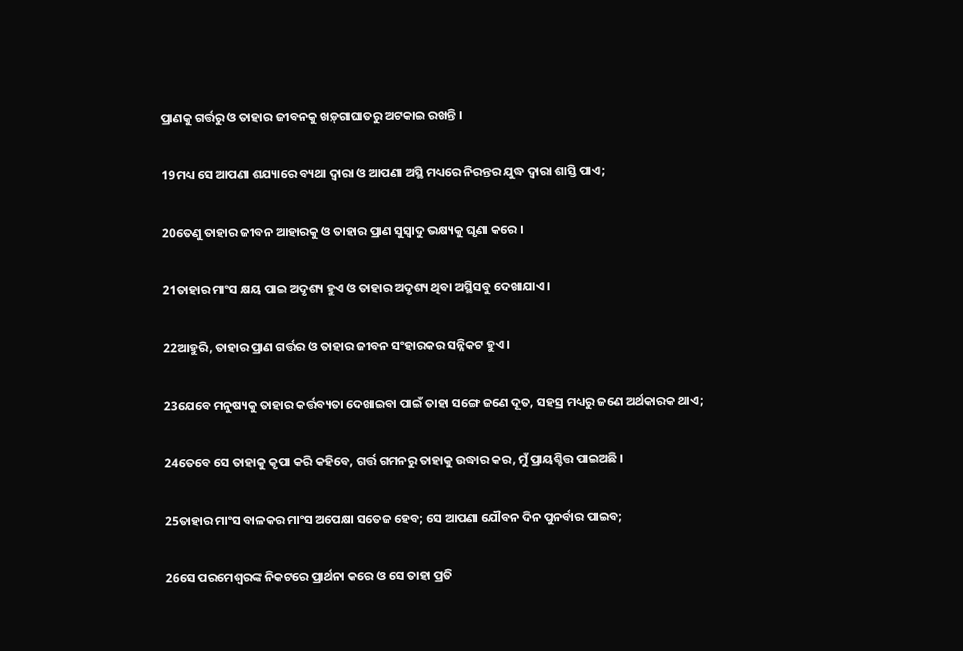ପ୍ରାଣକୁ ଗର୍ତ୍ତରୁ ଓ ତାହାର ଜୀବନକୁ ଖଡ଼୍‍ଗାଘାତରୁ ଅଟକାଇ ରଖନ୍ତି ।

19ମଧ୍ୟ ସେ ଆପଣା ଶଯ୍ୟାରେ ବ୍ୟଥା ଦ୍ୱାରା ଓ ଆପଣା ଅସ୍ଥି ମଧ୍ୟରେ ନିରନ୍ତର ଯୁଦ୍ଧ ଦ୍ୱାରା ଶାସ୍ତି ପାଏ;

20ତେଣୁ ତାହାର ଜୀବନ ଆହାରକୁ ଓ ତାହାର ପ୍ରାଣ ସୁସ୍ୱାଦୁ ଭକ୍ଷ୍ୟକୁ ଘୃଣା କରେ ।

21ତାହାର ମାଂସ କ୍ଷୟ ପାଇ ଅଦୃଶ୍ୟ ହୁଏ ଓ ତାହାର ଅଦୃଶ୍ୟ ଥିବା ଅସ୍ଥିସବୁ ଦେଖାଯାଏ ।

22ଆହୁରି, ତାହାର ପ୍ରାଣ ଗର୍ତ୍ତର ଓ ତାହାର ଜୀବନ ସଂହାରକର ସନ୍ନିକଟ ହୁଏ ।

23ଯେବେ ମନୁଷ୍ୟକୁ ତାହାର କର୍ତ୍ତବ୍ୟତା ଦେଖାଇବା ପାଇଁ ତାହା ସଙ୍ଗେ ଜଣେ ଦୂତ, ସହସ୍ର ମଧ୍ୟରୁ ଜଣେ ଅର୍ଥକାରକ ଥାଏ;

24ତେବେ ସେ ତାହାକୁ କୃପା କରି କହିବେ, ଗର୍ତ୍ତ ଗମନରୁ ତାହାକୁ ଉଦ୍ଧାର କର, ମୁଁ ପ୍ରାୟଶ୍ଚିତ୍ତ ପାଇଅଛି ।

25ତାହାର ମାଂସ ବାଳକର ମାଂସ ଅପେକ୍ଷା ସତେଜ ହେବ; ସେ ଆପଣା ଯୌବନ ଦିନ ପୁନର୍ବାର ପାଇବ;

26ସେ ପରମେଶ୍ୱରଙ୍କ ନିକଟରେ ପ୍ରାର୍ଥନା କରେ ଓ ସେ ତାହା ପ୍ରତି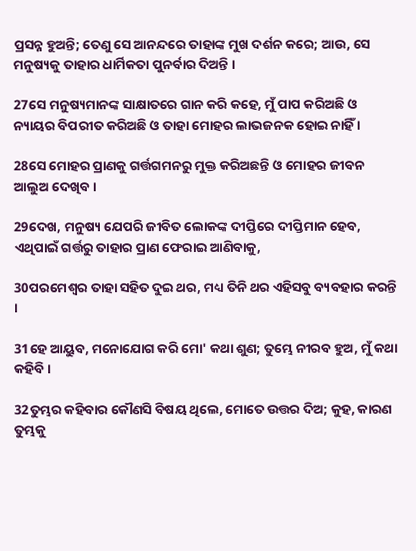ପ୍ରସନ୍ନ ହୁଅନ୍ତି; ତେଣୁ ସେ ଆନନ୍ଦରେ ତାହାଙ୍କ ମୁଖ ଦର୍ଶନ କରେ; ଆଉ, ସେ ମନୁଷ୍ୟକୁ ତାହାର ଧାର୍ମିକତା ପୁନର୍ବାର ଦିଅନ୍ତି ।

27ସେ ମନୁଷ୍ୟମାନଙ୍କ ସାକ୍ଷାତରେ ଗାନ କରି କହେ, ମୁଁ ପାପ କରିଅଛି ଓ ନ୍ୟାୟର ବିପରୀତ କରିଅଛି ଓ ତାହା ମୋହର ଲାଭଜନକ ହୋଇ ନାହିଁ ।

28ସେ ମୋହର ପ୍ରାଣକୁ ଗର୍ତ୍ତଗମନରୁ ମୁକ୍ତ କରିଅଛନ୍ତି ଓ ମୋହର ଜୀବନ ଆଲୁଅ ଦେଖିବ ।

29ଦେଖ, ମନୁଷ୍ୟ ଯେପରି ଜୀବିତ ଲୋକଙ୍କ ଦୀପ୍ତିରେ ଦୀପ୍ତିମାନ ହେବ, ଏଥିପାଇଁ ଗର୍ତ୍ତରୁ ତାହାର ପ୍ରାଣ ଫେରାଇ ଆଣିବାକୁ,

30ପରମେଶ୍ୱର ତାହା ସହିତ ଦୁଇ ଥର, ମଧ୍ୟ ତିନି ଥର ଏହିସବୁ ବ୍ୟବହାର କରନ୍ତି ।

31ହେ ଆୟୁବ, ମନୋଯୋଗ କରି ମୋ' କଥା ଶୁଣ; ତୁମ୍ଭେ ନୀରବ ହୁଅ, ମୁଁ କଥା କହିବି ।

32ତୁମ୍ଭର କହିବାର କୌଣସି ବିଷୟ ଥିଲେ, ମୋତେ ଉତ୍ତର ଦିଅ; କୁହ, କାରଣ ତୁମ୍ଭକୁ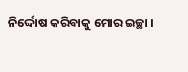ନିର୍ଦ୍ଦୋଷ କରିବାକୁ ମୋର ଇଚ୍ଛା ।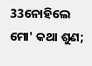33ନୋହିଲେ ମୋ' କଥା ଶୁଣ;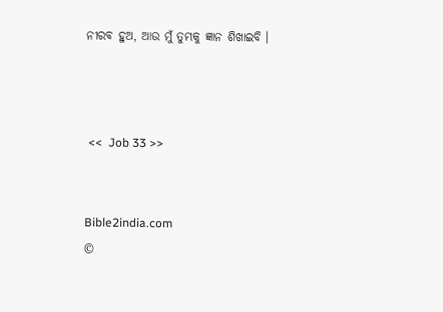ନୀରବ ହୁଅ, ଆଉ ମୁଁ ତୁମ୍ଭକୁ ଜ୍ଞାନ ଶିଖାଇବି ।



 <<  Job 33 >>


Bible2india.com
©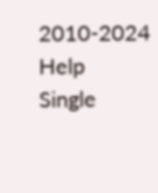2010-2024
Help
Single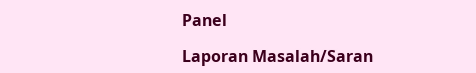Panel

Laporan Masalah/Saran